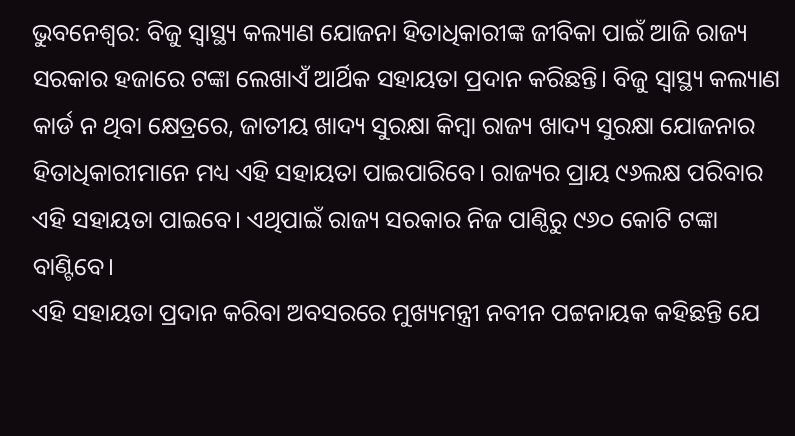ଭୁବନେଶ୍ବର: ବିଜୁ ସ୍ବାସ୍ଥ୍ୟ କଲ୍ୟାଣ ଯୋଜନା ହିତାଧିକାରୀଙ୍କ ଜୀବିକା ପାଇଁ ଆଜି ରାଜ୍ୟ ସରକାର ହଜାରେ ଟଙ୍କା ଲେଖାଏଁ ଆର୍ଥିକ ସହାୟତା ପ୍ରଦାନ କରିଛନ୍ତି। ବିଜୁ ସ୍ବାସ୍ଥ୍ୟ କଲ୍ୟାଣ କାର୍ଡ ନ ଥିବା କ୍ଷେତ୍ରରେ, ଜାତୀୟ ଖାଦ୍ୟ ସୁରକ୍ଷା କିମ୍ବା ରାଜ୍ୟ ଖାଦ୍ୟ ସୁରକ୍ଷା ଯୋଜନାର ହିତାଧିକାରୀମାନେ ମଧ୍ୟ ଏହି ସହାୟତା ପାଇପାରିବେ। ରାଜ୍ୟର ପ୍ରାୟ ୯୬ଲକ୍ଷ ପରିବାର ଏହି ସହାୟତା ପାଇବେ। ଏଥିପାଇଁ ରାଜ୍ୟ ସରକାର ନିଜ ପାଣ୍ଠିରୁ ୯୬୦ କୋଟି ଟଙ୍କା ବାଣ୍ଟିବେ।
ଏହି ସହାୟତା ପ୍ରଦାନ କରିବା ଅବସରରେ ମୁଖ୍ୟମନ୍ତ୍ରୀ ନବୀନ ପଟ୍ଟନାୟକ କହିଛନ୍ତି ଯେ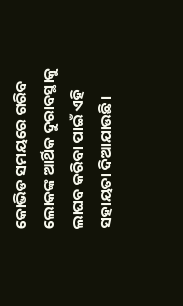କୋଭିଡ ସମୟରେ ଗରିବ ଲୋକଙ୍କ ଆର୍ଥିକ ଦୁରାବସ୍ଥାକୁ ଲାଘବ କରିବା ପାଇଁ ଏହି ସହାୟତା ଦିଆଯାଉଛି।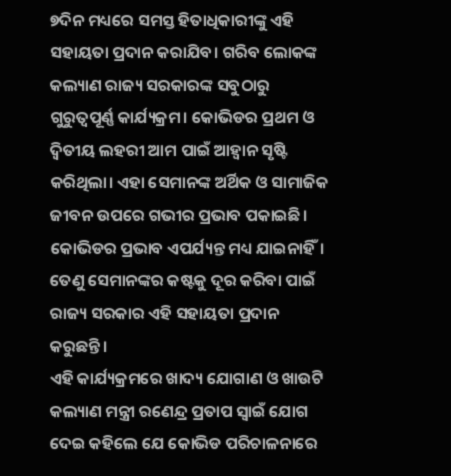୭ଦିନ ମଧ୍ୟରେ ସମସ୍ତ ହିତାଧିକାରୀଙ୍କୁ ଏହି ସହାୟତା ପ୍ରଦାନ କରାଯିବ। ଗରିବ ଲୋକଙ୍କ କଲ୍ୟାଣ ରାଜ୍ୟ ସରକାରଙ୍କ ସବୁଠାରୁ ଗୁରୁତ୍ବପୂର୍ଣ୍ଣ କାର୍ଯ୍ୟକ୍ରମ। କୋଭିଡର ପ୍ରଥମ ଓ ଦ୍ବିତୀୟ ଲହରୀ ଆମ ପାଇଁ ଆହ୍ବାନ ସୃଷ୍ଟି କରିଥିଲା। ଏହା ସେମାନଙ୍କ ଅର୍ଥିକ ଓ ସାମାଜିକ ଜୀବନ ଉପରେ ଗଭୀର ପ୍ରଭାବ ପକାଇଛି। କୋଭିଡର ପ୍ରଭାବ ଏପର୍ଯ୍ୟନ୍ତ ମଧ୍ୟ ଯାଇନାହିଁ।
ତେଣୁ ସେମାନଙ୍କର କଷ୍ଟକୁ ଦୂର କରିବା ପାଇଁ ରାଜ୍ୟ ସରକାର ଏହି ସହାୟତା ପ୍ରଦାନ କରୁଛନ୍ତି।
ଏହି କାର୍ଯ୍ୟକ୍ରମରେ ଖାଦ୍ୟ ଯୋଗାଣ ଓ ଖାଉଟି କଲ୍ୟାଣ ମନ୍ତ୍ରୀ ରଣେନ୍ଦ୍ର ପ୍ରତାପ ସ୍ବାଇଁ ଯୋଗ ଦେଇ କହିଲେ ଯେ କୋଭିଡ ପରିଚାଳନାରେ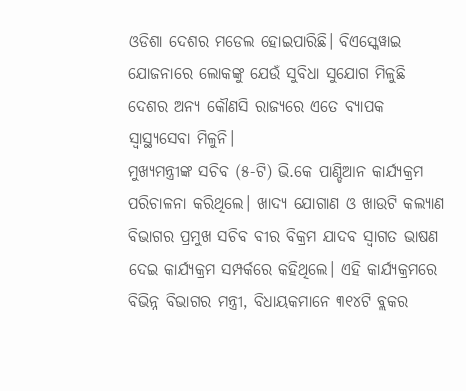ଓଡିଶା ଦେଶର ମଡେଲ ହୋଇପାରିଛି। ବିଏସ୍କେୱାଇ ଯୋଜନାରେ ଲୋକଙ୍କୁ ଯେଉଁ ସୁବିଧା ସୁଯୋଗ ମିଳୁଛି ଦେଶର ଅନ୍ୟ କୌଣସି ରାଜ୍ୟରେ ଏତେ ବ୍ୟାପକ ସ୍ବାସ୍ଥ୍ୟସେବା ମିଳୁନି।
ମୁଖ୍ୟମନ୍ତ୍ରୀଙ୍କ ସଚିବ (୫-ଟି) ଭି.କେ ପାଣ୍ଡିଆନ କାର୍ଯ୍ୟକ୍ରମ ପରିଚାଳନା କରିଥିଲେ। ଖାଦ୍ୟ ଯୋଗାଣ ଓ ଖାଉଟି କଲ୍ୟାଣ ବିଭାଗର ପ୍ରମୁଖ ସଚିବ ବୀର ବିକ୍ରମ ଯାଦବ ସ୍ବାଗତ ଭାଷଣ ଦେଇ କାର୍ଯ୍ୟକ୍ରମ ସମ୍ପର୍କରେ କହିଥିଲେ। ଏହି କାର୍ଯ୍ୟକ୍ରମରେ ବିଭିନ୍ନ ବିଭାଗର ମନ୍ତ୍ରୀ, ବିଧାୟକମାନେ ୩୧୪ଟି ବ୍ଲକର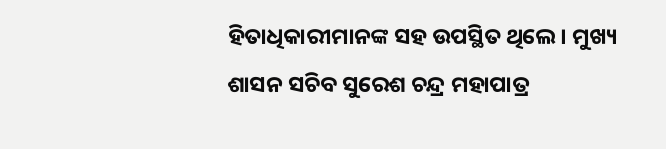ହିତାଧିକାରୀମାନଙ୍କ ସହ ଉପସ୍ଥିତ ଥିଲେ। ମୁଖ୍ୟ ଶାସନ ସଚିବ ସୁରେଶ ଚନ୍ଦ୍ର ମହାପାତ୍ର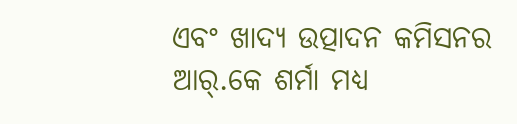ଏବଂ ଖାଦ୍ୟ ଉତ୍ପାଦନ କମିସନର ଆର୍.କେ ଶର୍ମା ମଧ୍ୟ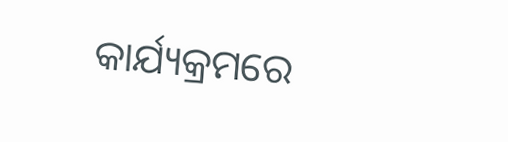କାର୍ଯ୍ୟକ୍ରମରେ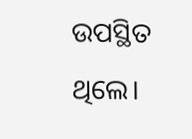ଉପସ୍ଥିତ ଥିଲେ।